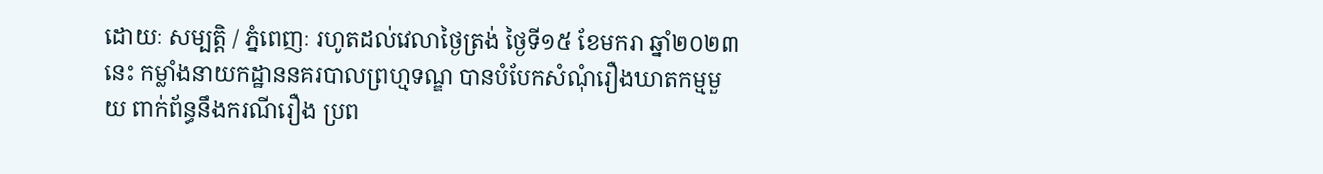ដោយៈ សម្បត្តិ / ភ្នំពេញៈ រហូតដល់វេលាថ្ងៃត្រង់ ថ្ងៃទី១៥ ខែមករា ឆ្នាំ២០២៣ នេះ កម្លាំងនាយកដ្ឋាននគរបាលព្រហ្មទណ្ឌ បានបំបែកសំណុំរឿងឃាតកម្មមួយ ពាក់ព័ន្ធនឹងករណីរឿង ប្រព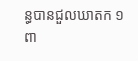ន្ធបានជួលឃាតក ១ពា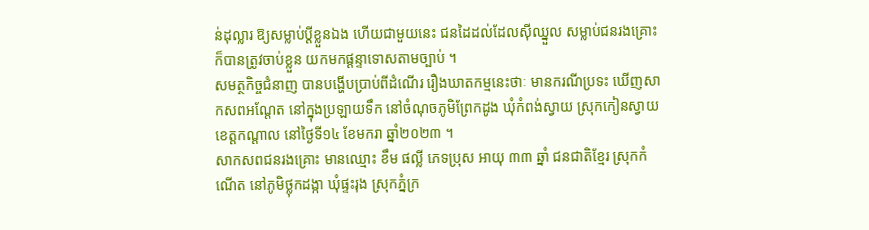ន់ដុល្លារ ឱ្យសម្លាប់ប្ដីខ្លួនឯង ហើយជាមួយនេះ ជនដៃដល់ដែលស៊ីឈ្នួល សម្លាប់ជនរងគ្រោះ ក៏បានត្រូវចាប់ខ្លួន យកមកផ្ដន្ទាទោសតាមច្បាប់ ។
សមត្ថកិច្ចជំនាញ បានបង្ហើបប្រាប់ពីដំណើរ រឿងឃាតកម្មនេះថាៈ មានករណីប្រទះ ឃើញសាកសពអណ្តែត នៅក្នុងប្រឡាយទឹក នៅចំណុចភូមិព្រែកដូង ឃុំកំពង់ស្វាយ ស្រុកកៀនស្វាយ ខេត្តកណ្តាល នៅថ្ងៃទី១៤ ខែមករា ឆ្នាំ២០២៣ ។
សាកសពជនរងគ្រោះ មានឈ្មោះ ខឹម ផល្លី ភេទប្រុស អាយុ ៣៣ ឆ្នាំ ជនជាតិខ្មែរ ស្រុកកំណេីត នៅភូមិថ្លុកដង្កា ឃុំផ្ទះរុង ស្រុកភ្នំក្រ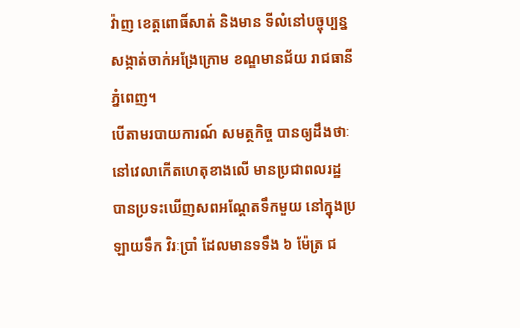វ៉ាញ ខេត្តពោធិ៍សាត់ និងមាន ទីលំនៅបច្ចុប្បន្ន សង្កាត់ចាក់អង្រែក្រោម ខណ្ឌមានជ័យ រាជធានីភ្នំពេញ។
បើតាមរបាយការណ៍ សមត្ថកិច្ច បានឲ្យដឹងថាៈ នៅវេលាកើតហេតុខាងលើ មានប្រជាពលរដ្ឋ បានប្រទះឃើញសពអណ្ដែតទឹកមួយ នៅក្នុងប្រឡាយទឹក វិរៈប្រាំ ដែលមានទទឹង ៦ ម៉ែត្រ ជ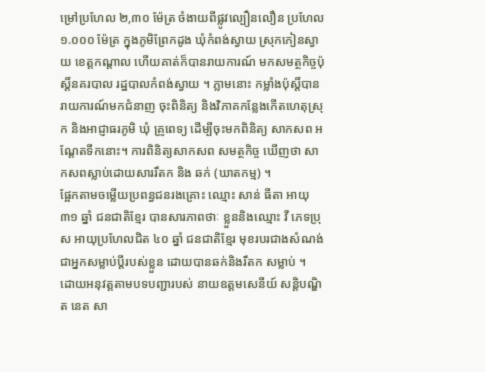ម្រៅប្រហែល ២,៣០ ម៉ែត្រ ចំងាយពីផ្លូវល្បឿនលឿន ប្រហែល ១.០០០ ម៉ែត្រ ក្នុងភូមិព្រែកដូង ឃុំកំពង់ស្វាយ ស្រុកកៀនស្វាយ ខេត្តកណ្តាល ហើយគាត់ក៏បានរាយការណ៍ មកសមត្ថកិច្ចប៉ុស្តិ៍នគរបាល រដ្ឋបាលកំពង់ស្វាយ ។ ភ្លាមនោះ កម្លាំងប៉ុស្តិ៍បានរាយការណ៍មកជំនាញ ចុះពិនិត្យ និងវិភាគកន្លែងកើតហេតុស្រុក និងអាជ្ញាធរភូមិ ឃុំ គ្រូពេទ្យ ដើម្បីចុះមកពិនិត្យ សាកសព អណ្តែតទឹកនោះ។ ការពិនិត្យសាកសព សមត្ថកិច្ច ឃើញថា សាកសពស្លាប់ដោយសាររឹតក និង ឆក់ (ឃាតកម្ម) ។
ផ្អែកតាមចម្លេីយប្រពន្ធជនរងគ្រោះ ឈ្មោះ សាន់ ធីតា អាយុ ៣១ ឆ្នាំ ជនជាតិខ្មែរ បានសារភាពថាៈ ខ្លួននិងឈ្មោះ វី ភេទប្រុស អាយុប្រហែលជិត ៤០ ឆ្នាំ ជនជាតិខ្មែរ មុខរបរជាងសំណង់ ជាអ្នកសម្លាប់ប្តីរបស់ខ្លួន ដោយបានឆក់និងរឹតក សម្លាប់ ។
ដោយអនុវត្តតាមបទបញ្ជារបស់ នាយឧត្តមសេនីយ៍ សន្ដិបណ្ឌិត នេត សា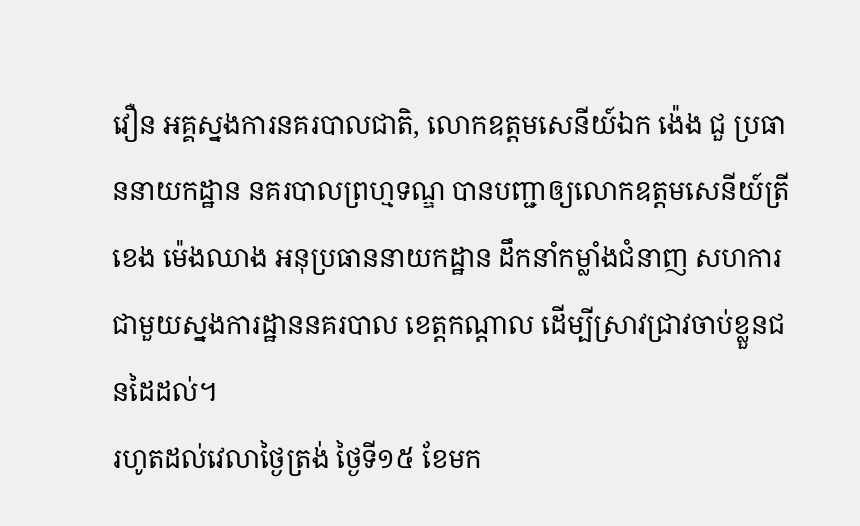វឿន អគ្គស្នងការនគរបាលជាតិ, លោកឧត្តមសេនីយ៍ឯក ង៉េង ជួ ប្រធាននាយកដ្ឋាន នគរបាលព្រហ្មទណ្ឌ បានបញ្ជាឲ្យលោកឧត្តមសេនីយ៍ត្រី ខេង ម៉េងឈាង អនុប្រធាននាយកដ្ឋាន ដឹកនាំកម្លាំងជំនាញ សហការជាមួយស្នងការដ្ឋាននគរបាល ខេត្តកណ្ដាល ដើម្បីស្រាវជ្រាវចាប់ខ្លួនជនដៃដល់។
រហូតដល់វេលាថ្ងៃត្រង់ ថ្ងៃទី១៥ ខែមក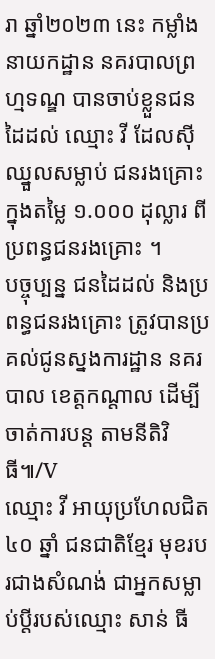រា ឆ្នាំ២០២៣ នេះ កម្លាំងនាយកដ្ឋាន នគរបាលព្រហ្មទណ្ឌ បានចាប់ខ្លួនជនដៃដល់ ឈ្មោះ វី ដែលស៊ីឈ្នួលសម្លាប់ ជនរងគ្រោះ ក្នុងតម្លៃ ១.០០០ ដុល្លារ ពីប្រពន្ធជនរងគ្រោះ ។
បច្ចុប្បន្ន ជនដៃដល់ និងប្រពន្ធជនរងគ្រោះ ត្រូវបានប្រគល់ជូនស្នងការដ្ឋាន នគរបាល ខេត្តកណ្ដាល ដើម្បីចាត់ការបន្ដ តាមនីតិវិធី៕/V
ឈ្មោះ វី អាយុប្រហែលជិត ៤០ ឆ្នាំ ជនជាតិខ្មែរ មុខរបរជាងសំណង់ ជាអ្នកសម្លាប់ប្តីរបស់ឈ្មោះ សាន់ ធី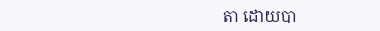តា ដោយបា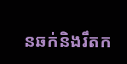នឆក់និងរឹតក